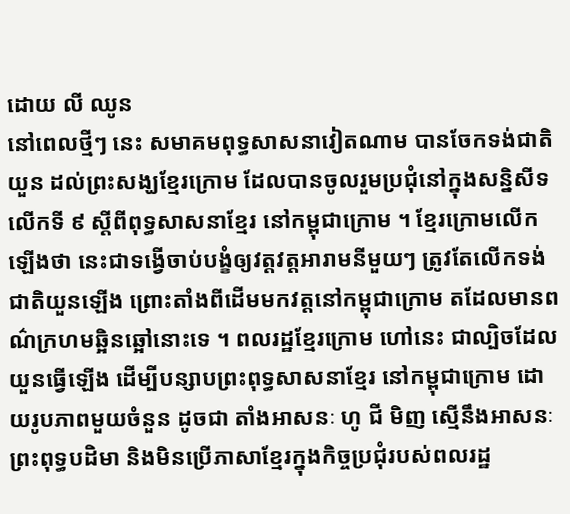ដោយ លី ឈូន
នៅពេលថ្មីៗ នេះ សមាគមពុទ្ធសាសនាវៀតណាម បានចែកទង់ជាតិយួន ដល់ព្រះសង្ឃខ្មែរក្រោម ដែលបានចូលរួមប្រជុំនៅក្នុងសន្និសីទ លើកទី ៩ ស្ដីពីពុទ្ធសាសនាខ្មែរ នៅកម្ពុជាក្រោម ។ ខ្មែរក្រោមលើកឡើងថា នេះជាទង្វើចាប់បង្ខំឲ្យវត្តវត្តអារាមនីមួយៗ ត្រូវតែលើកទង់ជាតិយួនឡើង ព្រោះតាំងពីដើមមកវត្តនៅកម្ពុជាក្រោម តដែលមានពណ៌ក្រហមឆ្អិនឆ្អៅនោះទេ ។ ពលរដ្ឋខ្មែរក្រោម ហៅនេះ ជាល្បិចដែលយួនធ្វើឡើង ដើម្បីបន្សាបព្រះពុទ្ធសាសនាខ្មែរ នៅកម្ពុជាក្រោម ដោយរូបភាពមួយចំនួន ដូចជា តាំងអាសនៈ ហូ ជី មិញ ស្មើនឹងអាសនៈព្រះពុទ្ធបដិមា និងមិនប្រើភាសាខ្មែរក្នុងកិច្ចប្រជុំរបស់ពលរដ្ឋ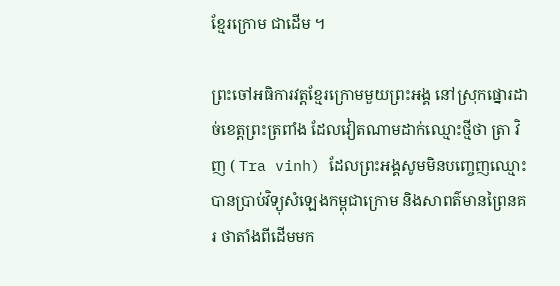ខ្មែរក្រោម ជាដើម ។

ព្រះចៅអធិការវត្តខ្មែរក្រោមមួយព្រះអង្គ នៅស្រុកផ្នោរដាច់ខេត្តព្រះត្រពាំង ដែលវៀតណាមដាក់ឈ្មោះថ្មីថា ត្រា វិញ ( Tra vinh) ដែលព្រះអង្គសូមមិនបញ្ចេញឈ្មោះ បានប្រាប់វិទ្យុសំឡេងកម្ពុជាក្រោម និងសាពត៌មានព្រៃនគរ ថាតាំងពីដើមមក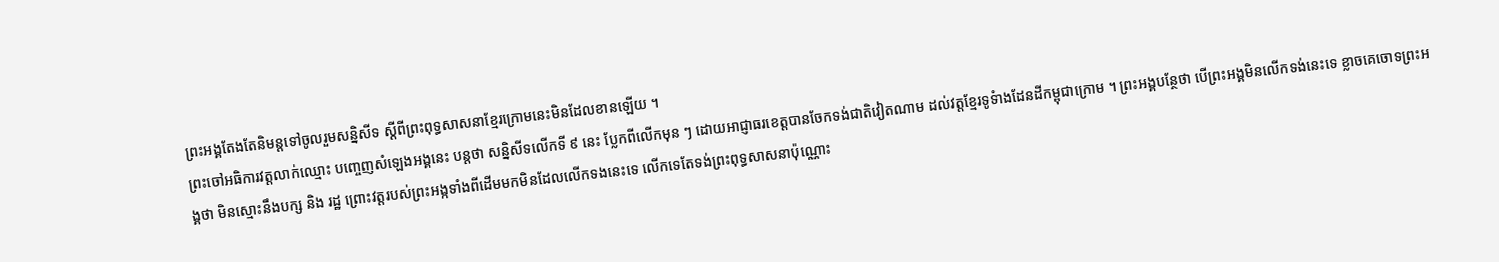ព្រះអង្គតែងតែនិមន្តទៅចូលរួមសន្និសីទ ស្ដីពីព្រះពុទ្ធសាសនាខ្មែរក្រោមនេះមិនដែលខានឡើយ ។
ព្រះចៅអធិការវត្តលាក់ឈ្មោះ បញ្ចេញសំឡេងអង្គនេះ បន្តថា សន្និសីទលើកទី ៩ នេះ ប្លែកពីលើកមុន ៗ ដោយអាជ្ញាធរខេត្តបានចែកទង់ជាតិវៀតណាម ដល់វត្តខ្មែរទូទំាងដែនដីកម្ពុជាក្រោម ។ ព្រះអង្គបន្ថែថា បើព្រះអង្គមិនលើកទង់នេះទេ ខ្លាចគេចោទព្រះអង្គថា មិនស្មោះនឹងបក្ស និង រដ្ឋ ព្រោះវត្តរបស់ព្រះអង្កទាំងពីដើមមកមិនដែលលើកទងនេះទេ លើកទេតែទង់ព្រះពុទ្ធសាសនាប៉ុណ្ណោះ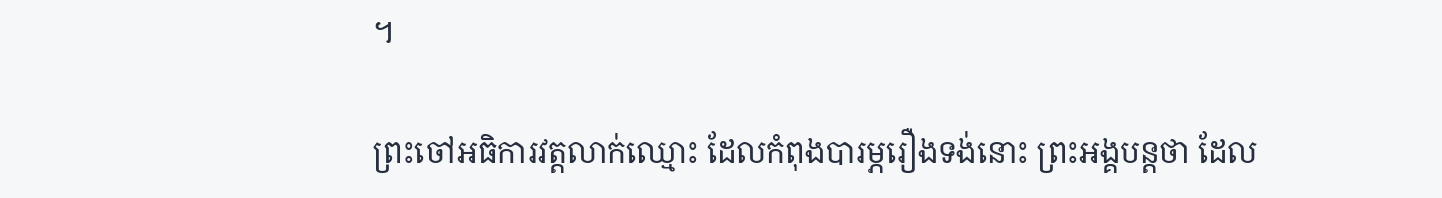។

ព្រះចៅអធិការវត្តលាក់ឈ្មោះ ដែលកំពុងបារម្ភរឿងទង់នោះ ព្រះអង្គបន្តថា ដែល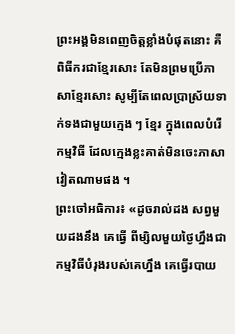ព្រះអង្គមិនពេញចិត្តខ្លាំងបំផុតនោះ គឺពិធីករជាខ្មែរសោះ តែមិនព្រមប្រើភាសាខ្មែរសោះ សូម្បីតែពេលប្រាស្រ័យទាក់ទងជាមួយក្មេង ៗ ខ្មែរ ក្នុងពេលបំរើកម្មវិធី ដែលក្មេងខ្លះគាត់មិនចេះភាសាវៀតណាមផង ។
ព្រះចៅអធិការ៖ «ដូចរាល់ដង សព្វមួយដងនឹង គេធ្វើ ពីម្សិលមួយថ្ងៃហ្នឹងជាកម្មវិធីបំរុងរបស់គេហ្នឹង គេធ្វើរបាយ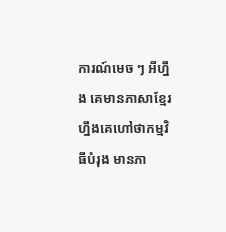ការណ៍មេច ៗ អីហ្នឹង គេមានភាសាខ្មែរ ហ្នឹងគេហៅថាកម្មវិធីបំរុង មានភា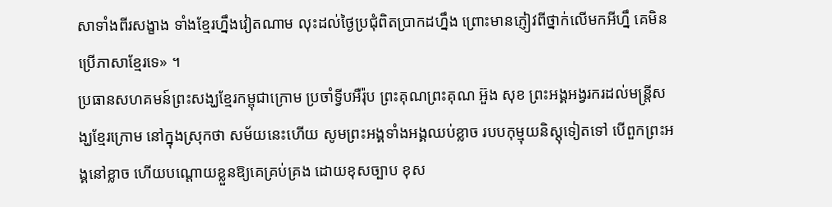សាទាំងពីរសង្ខាង ទាំងខ្មែរហ្នឹងវៀតណាម លុះដល់ថ្ងៃប្រជុំពិតប្រាកដហ្នឹង ព្រោះមានភ្ញៀវពីថ្នាក់លើមកអីហ្នឹ គេមិនប្រើភាសាខ្មែរទេ» ។
ប្រធានសហគមន៍ព្រះសង្ឃខ្មែរកម្ពុជាក្រោម ប្រចាំទ្វីបអឺរ៉ុប ព្រះគុណព្រះគុណ អ៊ួង សុខ ព្រះអង្គអង្វរករដល់មន្ត្រីសង្ឃខ្មែរក្រោម នៅក្នុងស្រុកថា សម័យនេះហើយ សូមព្រះអង្គទាំងអង្គឈប់ខ្លាច របបកុម្មុយនិស្តុទៀតទៅ បើពួកព្រះអង្គនៅខ្លាច ហើយបណ្ដោយខ្លួនឱ្យគេគ្រប់គ្រង ដោយខុសច្បាប ខុស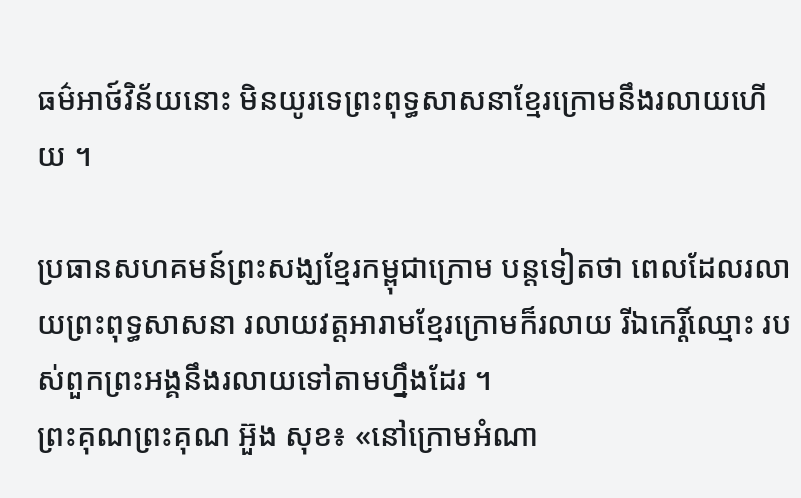ធម៌អាថ៍វិន័យនោះ មិនយូរទេព្រះពុទ្ធសាសនាខ្មែរក្រោមនឹងរលាយហើយ ។

ប្រធានសហគមន៍ព្រះសង្ឃខ្មែរកម្ពុជាក្រោម បន្តទៀតថា ពេលដែលរលាយព្រះពុទ្ធសាសនា រលាយវត្តអារាមខ្មែរក្រោមក៏រលាយ រីឯកេរ្តិ៍ឈ្មោះ របស់ពួកព្រះអង្គនឹងរលាយទៅតាមហ្នឹងដែរ ។
ព្រះគុណព្រះគុណ អ៊ួង សុខ៖ «នៅក្រោមអំណា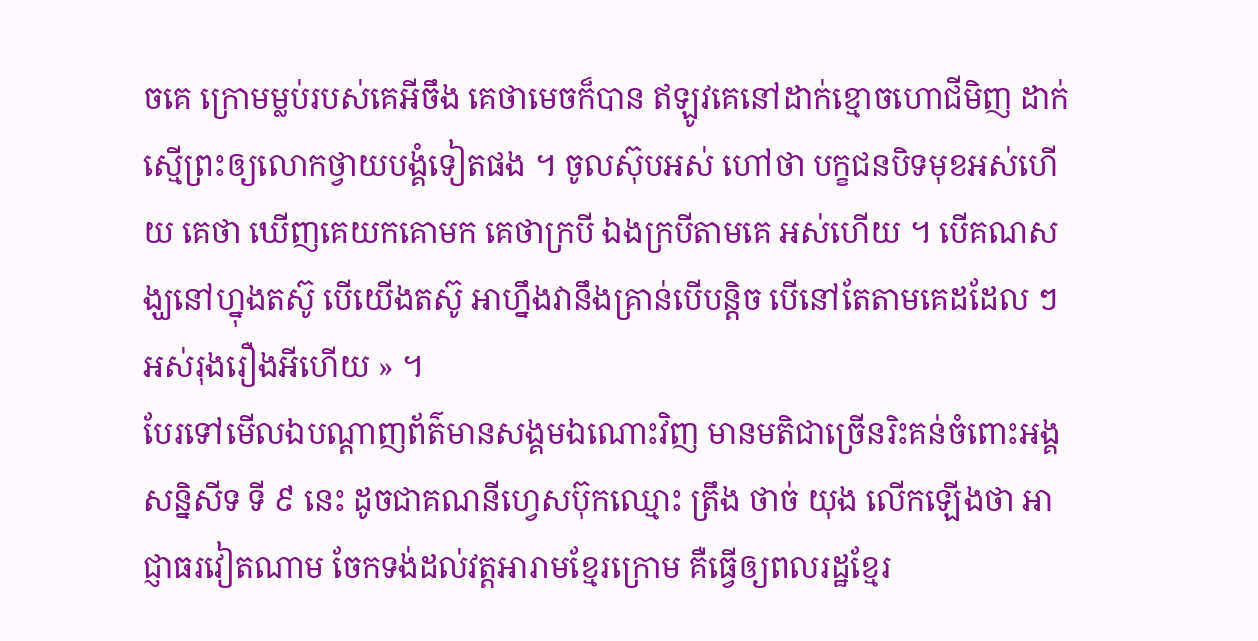ចគេ ក្រោមម្លប់របស់គេអីចឹង គេថាមេចក៏បាន ឥឡូវគេនៅដាក់ខ្មោចហោជីមិញ ដាក់ស្មើព្រះឲ្យលោកថ្វាយបង្គំទៀតផង ។ ចូលស៊ុបអស់ ហៅថា បក្ខជនបិទមុខអស់ហើយ គេថា ឃើញគេយកគោមក គេថាក្របី ឯងក្របីតាមគេ អស់ហើយ ។ បើគណសង្ឃនៅហ្នុងតស៊ូ បើយើងតស៊ូ អាហ្នឹងវានឹងគ្រាន់បើបន្តិច បើនៅតែតាមគេដដែល ៗ អស់រុងរឿងអីហើយ » ។
បែរទៅមើលឯបណ្ដាញព័ត៌មានសង្គមឯណោះវិញ មានមតិជាច្រើនរិះគន់ចំពោះអង្គសន្និសីទ ទី ៩ នេះ ដូចជាគណនីហ្វេសប៊ុកឈ្មោះ ត្រឹង ថាច់ យុង លើកឡើងថា អាជ្ញាធរវៀតណាម ចែកទង់ដល់វត្តអារាមខ្មែរក្រោម គឺធ្វើឲ្យពលរដ្ឋខ្មែរ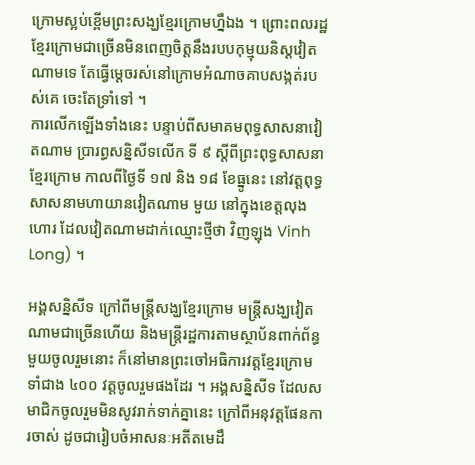ក្រោមស្អប់ខ្ពើមព្រះសង្ឃខ្មែរក្រោមហ្នឹឯង ។ ព្រោះពលរដ្ឋខ្មែរក្រោមជាច្រើនមិនពេញចិត្តនឹងរបបកុម្មុយនិស្តវៀតណាមទេ តែធ្វើម្ដេចរស់នៅក្រោមអំណាចគាបសង្កត់របស់គេ ចេះតែទ្រាំទៅ ។
ការលើកឡើងទាំងនេះ បន្ទាប់ពីសមាគមពុទ្ធសាសនាវៀតណាម ប្រារព្ធសន្និសីទលើក ទី ៩ ស្តីពីព្រះពុទ្ធសាសនាខ្មែរក្រោម កាលពីថ្ងៃទី ១៧ និង ១៨ ខែធ្នូនេះ នៅវត្តពុទ្ធសាសនាមហាយានវៀតណាម មួយ នៅក្នុងខេត្តលុងហោរ ដែលវៀតណាមដាក់ឈ្មោះថ្មីថា វិញឡុង Vinh Long) ។

អង្គសន្និសីទ ក្រៅពីមន្ត្រីសង្ឃខ្មែរក្រោម មន្ត្រីសង្ឃវៀតណាមជាច្រើនហើយ និងមន្ត្រីរដ្ឋការតាមស្ថាប័នពាក់ព័ន្ធមួយចូលរួមនោះ ក៏នៅមានព្រះចៅអធិការវត្តខ្មែរក្រោម ទាំជាង ៤០០ វត្តចូលរួមផងដែរ ។ អង្គសន្និសីទ ដែលសមាជិកចូលរួមមិនសូវរាក់ទាក់គ្នានេះ ក្រៅពីអនុវត្តផែនការចាស់ ដូចជារៀបចំអាសនៈអតីតមេដឹ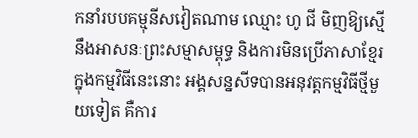កនាំរបបគម្មុនីសវៀតណាម ឈ្មោះ ហូ ជី មិញឱ្យស្មើនឹងអាសនៈព្រះសម្មាសម្ពុទ្ធ និងការមិនប្រើភាសាខ្មែរក្នុងកម្មវិធីនេះនោះ អង្គសន្នសីទបានអនុវត្តកម្មវិធីថ្មីមួយទៀត គឺការ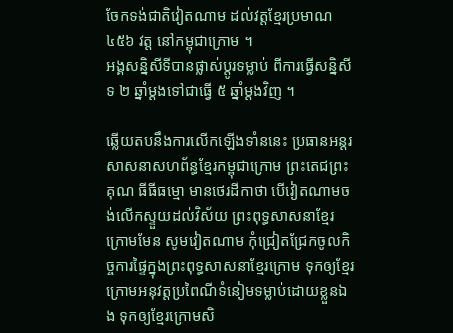ចែកទង់ជាតិវៀតណាម ដល់វត្តខ្មែរប្រមាណ ៤៥៦ វត្ត នៅកម្ពុជាក្រោម ។
អង្គសន្និសីទីបានផ្លាស់ប្ដូរទម្លាប់ ពីការធ្វើសន្និសីទ ២ ឆ្នាំម្ដងទៅជាធ្វើ ៥ ឆ្នាំម្ដងវិញ ។

ឆ្លើយតបនឹងការលើកឡើងទាំននេះ ប្រធានអន្តរសាសនាសហព័ន្ធខ្មែរកម្ពុជាក្រោម ព្រះតេជព្រះគុណ ធីធីធម្មោ មានថេរដីកាថា បើវៀតណាមចង់លើកស្ទួយដល់វិស័យ ព្រះពុទ្ធសាសនាខ្មែរក្រោមមែន សូមវៀតណាម កុំជ្រៀតជ្រែកចូលកិច្ចការផ្ទៃក្នុងព្រះពុទ្ធសាសនាខ្មែរក្រោម ទុកឲ្យខ្មែរក្រោមអនុវត្តប្រពៃណីទំនៀមទម្លាប់ដោយខ្លួនឯង ទុកឲ្យខ្មែរក្រោមសិ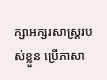ក្សាអក្សរសាស្ត្ររបស់ខ្លួន ប្រើភាសា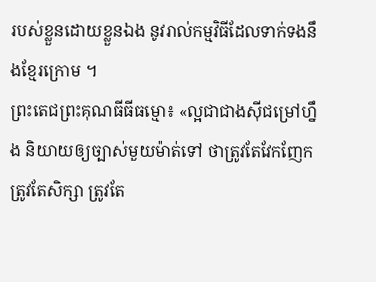របស់ខ្លួនដោយខ្លួនឯង នូវរាល់កម្មវិធីដែលទាក់ទងនឹងខ្មែរក្រោម ។
ព្រះតេជព្រះគុណធីធីធម្មោ៖ «ល្អជាជាងស៊ីជម្រៅហ្នឹង និយាយឲ្យច្បាស់មួយម៉ាត់ទៅ ថាត្រូវតែវែកញែកត្រូវតែសិក្សា ត្រូវតែ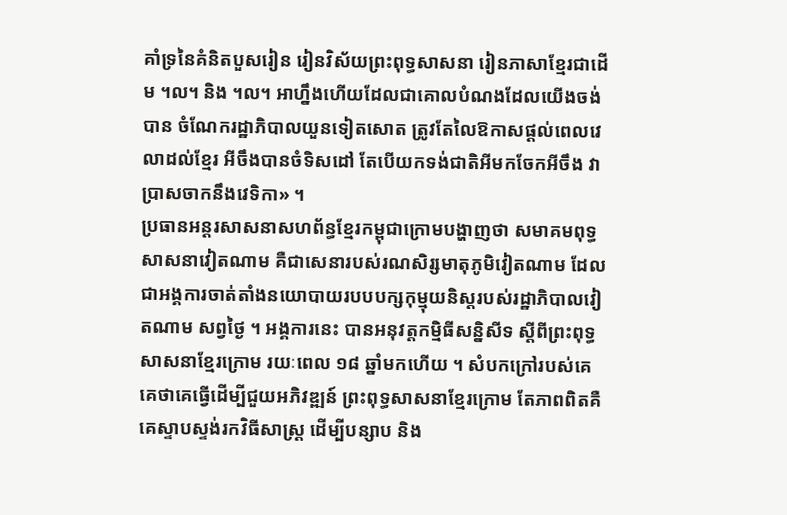គាំទ្រនៃគំនិតបួសរៀន រៀនវិស័យព្រះពុទ្ធសាសនា រៀនភាសាខ្មែរជាដើម ។ល។ និង ។ល។ អាហ្នឹងហើយដែលជាគោលបំណងដែលយើងចង់បាន ចំណែករដ្ឋាភិបាលយួនទៀតសោត ត្រូវតែលៃឱកាសផ្ដល់ពេលវេលាដល់ខ្មែរ អីចឹងបានចំទិសដៅ តែបើយកទង់ជាតិអីមកចែកអីចឹង វាប្រាសចាកនឹងវេទិកា» ។
ប្រធានអន្តរសាសនាសហព័ន្ធខ្មែរកម្ពុជាក្រោមបង្ហាញថា សមាគមពុទ្ធសាសនាវៀតណាម គឺជាសេនារបស់រណសិរ្សមាតុភូមិវៀតណាម ដែលជាអង្គការចាត់តាំងនយោបាយរបបបក្សកុម្មុយនិស្តរបស់រដ្ឋាភិបាលវៀតណាម សព្វថ្ងៃ ។ អង្គការនេះ បានអនុវត្តកម្មិធីសន្និសីទ ស្ដីពីព្រះពុទ្ធសាសនាខ្មែរក្រោម រយៈពេល ១៨ ឆ្នាំមកហើយ ។ សំបកក្រៅរបស់គេ គេថាគេធ្វើដើម្បីជួយអភិវឌ្ឍន៍ ព្រះពុទ្ធសាសនាខ្មែរក្រោម តែភាពពិតគឺគេស្ទាបស្ទង់រកវិធីសាស្ត្រ ដើម្បីបន្សាប និង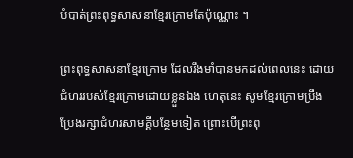បំបាត់ព្រះពុទ្ធសាសនាខ្មែរក្រោមតែប៉ុណ្ណោះ ។

ព្រះពុទ្ធសាសនាខ្មែរក្រោម ដែលរឹងមាំបានមកដល់ពេលនេះ ដោយជំហររបស់ខ្មែរក្រោមដោយខ្លួនឯង ហេតុនេះ សូមខ្មែរក្រោមប្រឹងប្រែងរក្សាជំហរសាមគ្គីបន្ថែមទៀត ព្រោះបើព្រះពុ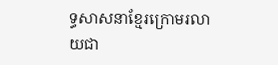ទ្ធសាសនាខ្មែរក្រោមរលាយជា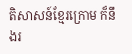តិសាសន៍ខ្មែរក្រោម ក៏នឹងរ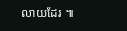លាយដែរ ៕